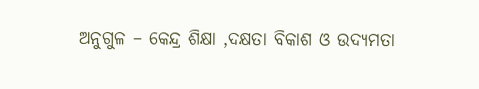ଅନୁଗୁଳ – କେନ୍ଦ୍ର ଶିକ୍ଷା ,ଦକ୍ଷତା ବିକାଶ ଓ ଉଦ୍ୟମତା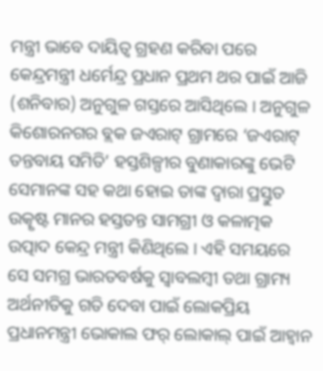ମନ୍ତ୍ରୀ ଭାବେ ଦାୟିତ୍ଵ ଗ୍ରହଣ କରିବା ପରେ କେନ୍ଦ୍ରମନ୍ତ୍ରୀ ଧର୍ମେନ୍ଦ୍ର ପ୍ରଧାନ ପ୍ରଥମ ଥର ପାଇଁ ଆଜି (ଶନିବାର) ଅନୁଗୁଳ ଗସ୍ତରେ ଆସିଥିଲେ । ଅନୁଗୁଳ କିଶୋରନଗର ବ୍ଲକ ଜଏରାଟ୍ ଗ୍ରାମରେ ‘ଜଏରାଟ୍ ତନ୍ତବାୟ ସମିତି’ ହସ୍ତଶିଳ୍ପୀର ବୁଣାକାରଙ୍କୁ ଭେଟି ସେମାନଙ୍କ ସହ କଥା ହୋଇ ତାଙ୍କ ଦ୍ୱାରା ପ୍ରସ୍ତୁତ ଉତ୍କୃଷ୍ଟ ମାନର ହସ୍ତତନ୍ତ ସାମଗ୍ରୀ ଓ କଳାତ୍ମକ ଉତ୍ପାଦ କେନ୍ଦ୍ର ମନ୍ତ୍ରୀ କିଣିଥିଲେ । ଏହି ସମୟରେ ସେ ସମଗ୍ର ଭାରତବର୍ଷକୁ ସ୍ୱାବଲମ୍ବୀ ତଥା ଗ୍ରାମ୍ୟ ଅର୍ଥନୀତିକୁ ଗତି ଦେବା ପାଇଁ ଲୋକପ୍ରିୟ ପ୍ରଧାନମନ୍ତ୍ରୀ ଭୋକାଲ ଫର୍ ଲୋକାଲ୍ ପାଇଁ ଆହ୍ୱାନ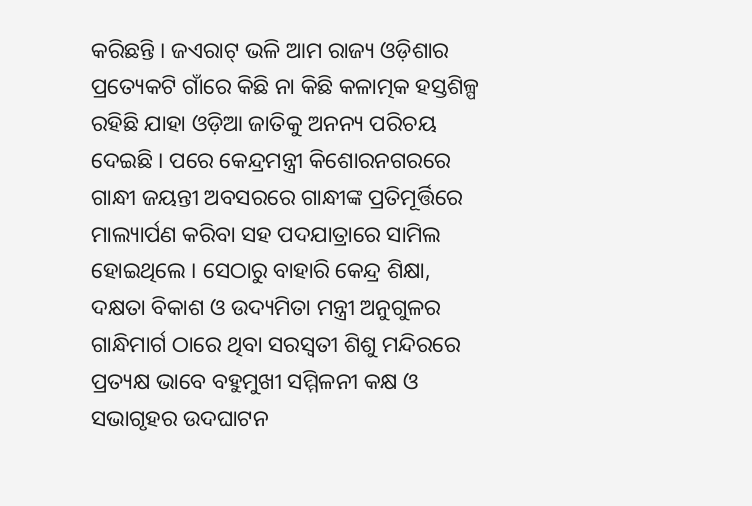କରିଛନ୍ତି । ଜଏରାଟ୍ ଭଳି ଆମ ରାଜ୍ୟ ଓଡ଼ିଶାର ପ୍ରତ୍ୟେକଟି ଗାଁରେ କିଛି ନା କିଛି କଳାତ୍ମକ ହସ୍ତଶିଳ୍ପ ରହିଛି ଯାହା ଓଡ଼ିଆ ଜାତିକୁ ଅନନ୍ୟ ପରିଚୟ ଦେଇଛି । ପରେ କେନ୍ଦ୍ରମନ୍ତ୍ରୀ କିଶୋରନଗରରେ ଗାନ୍ଧୀ ଜୟନ୍ତୀ ଅବସରରେ ଗାନ୍ଧୀଙ୍କ ପ୍ରତିମୂର୍ତ୍ତିରେ ମାଲ୍ୟାର୍ପଣ କରିବା ସହ ପଦଯାତ୍ରାରେ ସାମିଲ ହୋଇଥିଲେ । ସେଠାରୁ ବାହାରି କେନ୍ଦ୍ର ଶିକ୍ଷା, ଦକ୍ଷତା ବିକାଶ ଓ ଉଦ୍ୟମିତା ମନ୍ତ୍ରୀ ଅନୁଗୁଳର ଗାନ୍ଧିମାର୍ଗ ଠାରେ ଥିବା ସରସ୍ୱତୀ ଶିଶୁ ମନ୍ଦିରରେ ପ୍ରତ୍ୟକ୍ଷ ଭାବେ ବହୁମୁଖୀ ସମ୍ମିଳନୀ କକ୍ଷ ଓ ସଭାଗୃହର ଉଦଘାଟନ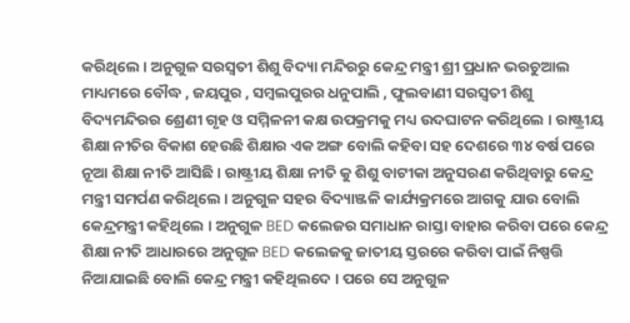କରିଥିଲେ । ଅନୁଗୁଳ ସରସ୍ୱତୀ ଶିଶୁ ବିଦ୍ୟା ମନ୍ଦିରରୁ କେନ୍ଦ୍ର ମନ୍ତ୍ରୀ ଶ୍ରୀ ପ୍ରଧାନ ଭରଚୁଆଲ ମାଧ୍ୟମରେ ବୌଦ୍ଧ , ଜୟପୁର , ସମ୍ବଲପୁରର ଧନୁପାଲି , ଫୁଲବାଣୀ ସରସ୍ୱତୀ ଶିଶୁ ବିଦ୍ୟମନ୍ଦିରର ଶ୍ରେଣୀ ଗୃହ ଓ ସମ୍ମିଳନୀ କକ୍ଷ ଉପକ୍ରମକୁ ମଧ୍ୟ ଉଦଘାଟନ କରିଥିଲେ । ରାଷ୍ଟ୍ରୀୟ ଶିକ୍ଷା ନୀତିର ବିକାଶ ହେଉଛି ଶିକ୍ଷାର ଏକ ଅଙ୍ଗ ବୋଲି କହିବା ସହ ଦେଶରେ ୩୪ ବର୍ଷ ପରେ ନୂଆ ଶିକ୍ଷା ନୀତି ଆସିଛି । ରାଷ୍ଟ୍ରୀୟ ଶିକ୍ଷା ନୀତି କୁ ଶିଶୁ ବାଟୀକା ଅନୁସରଣ କରିଥିବାରୁ କେନ୍ଦ୍ର ମନ୍ତ୍ରୀ ସମର୍ପଣ କରିଥିଲେ । ଅନୁଗୁଳ ସହର ବିଦ୍ୟାଞ୍ଜଳି କାର୍ଯ୍ୟକ୍ରମରେ ଆଗକୁ ଯାଉ ବୋଲି କେନ୍ଦ୍ରମନ୍ତ୍ରୀ କହିଥିଲେ । ଅନୁଗୁଳ BED କଲେଜର ସମାଧାନ ରାସ୍ତା ବାହାର କରିବା ପରେ କେନ୍ଦ୍ର ଶିକ୍ଷା ନୀତି ଆଧାରରେ ଅନୁଗୁଳ BED କଲେଜକୁ ଜାତୀୟ ସ୍ତରରେ କରିବା ପାଇଁ ନିଷ୍ପତ୍ତି ନିଆଯାଇଛି ବୋଲି କେନ୍ଦ୍ର ମନ୍ତ୍ରୀ କହିଥିଲଦେ । ପରେ ସେ ଅନୁଗୁଳ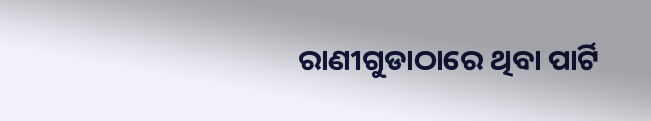ରାଣୀଗୁଡାଠାରେ ଥିବା ପାର୍ଟି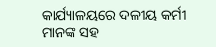କାର୍ଯ୍ୟାଳୟରେ ଦଳୀୟ କର୍ମୀ ମାନଙ୍କ ସହ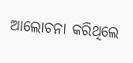ଆଲୋଚନା କରିଥିଲେ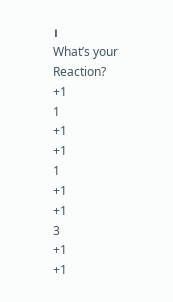।
What’s your Reaction?
+1
1
+1
+1
1
+1
+1
3
+1
+1